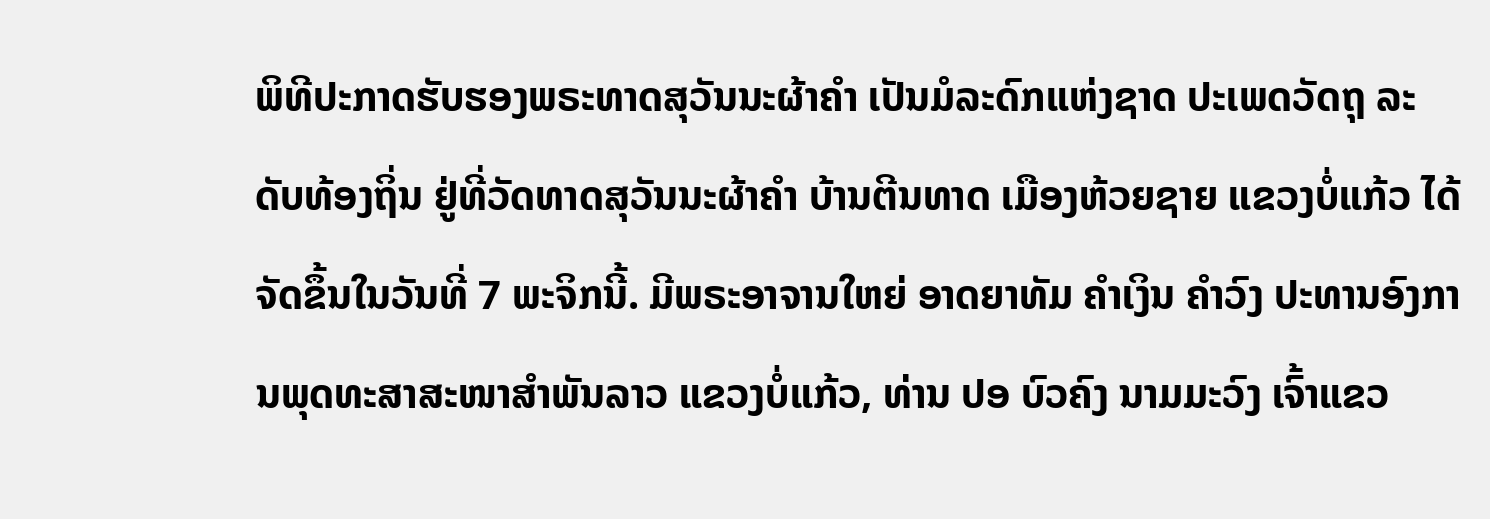ພິທີປະກາດຮັບຮອງພຣະທາດສຸວັນນະຜ້າຄຳ ເປັນມໍລະດົກແຫ່ງຊາດ ປະເພດວັດຖຸ ລະດັບທ້ອງຖິ່ນ ຢູ່ທີ່ວັດທາດສຸວັນນະຜ້າຄຳ ບ້ານຕີນທາດ ເມືອງຫ້ວຍຊາຍ ແຂວງບໍ່ແກ້ວ ໄດ້ຈັດຂຶ້ນໃນວັນທີ່ 7 ພະຈິກນີ້. ມີພຣະອາຈານໃຫຍ່ ອາດຍາທັມ ຄຳເງິນ ຄຳວົງ ປະທານອົງການພຸດທະສາສະໜາສຳພັນລາວ ແຂວງບໍ່ແກ້ວ, ທ່ານ ປອ ບົວຄົງ ນາມມະວົງ ເຈົ້າແຂວ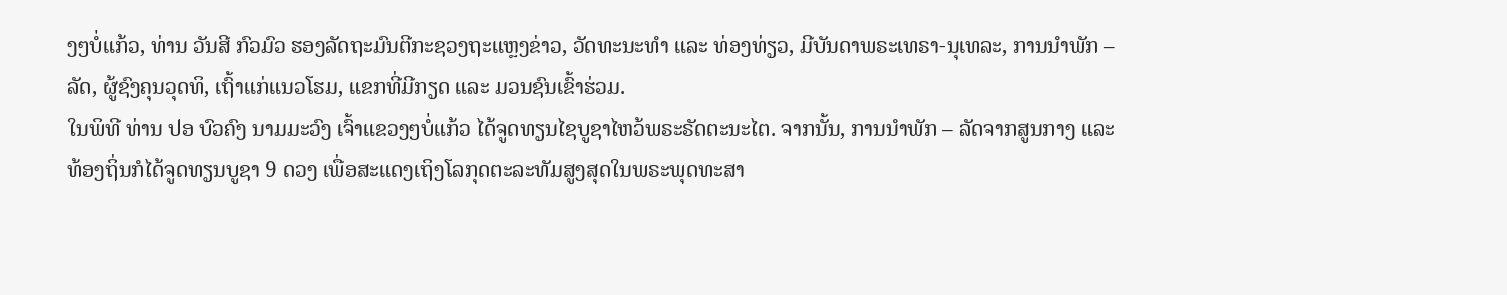ງໆບໍ່ແກ້ວ, ທ່ານ ວັນສີ ກົວມົວ ຮອງລັດຖະມົນຕີກະຊວງຖະແຫຼງຂ່າວ, ວັດທະນະທຳ ແລະ ທ່ອງທ່ຽວ, ມີບັນດາພຣະເທຣາ-ນຸເທລະ, ການນຳພັກ – ລັດ, ຜູ້ຊົງຄຸນວຸດທິ, ເຖົ້າແກ່ແນວໂຮມ, ແຂກທີ່ມີກຽດ ແລະ ມວນຊົນເຂົ້າຮ່ວມ.
ໃນພິທີ ທ່ານ ປອ ບົວຄົງ ນາມມະວົງ ເຈົ້າແຂວງໆບໍ່ແກ້ວ ໄດ້ຈູດທຽນໄຊບູຊາໄຫວ້ພຣະຣັດຕະນະໄຕ. ຈາກນັ້ນ, ການນຳພັກ – ລັດຈາກສູນກາງ ແລະ ທ້ອງຖິ່ນກໍໄດ້ຈູດທຽນບູຊາ 9 ດວງ ເພື່ອສະແດງເຖິງໂລກຸດຕະລະທັມສູງສຸດໃນພຣະພຸດທະສາ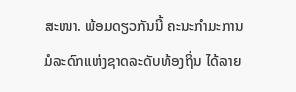ສະໜາ. ພ້ອມດຽວກັນນີ້ ຄະນະກຳມະການມໍລະດົກແຫ່ງຊາດລະດັບທ້ອງຖິ່ນ ໄດ້ລາຍ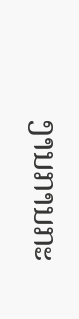ງານການກະ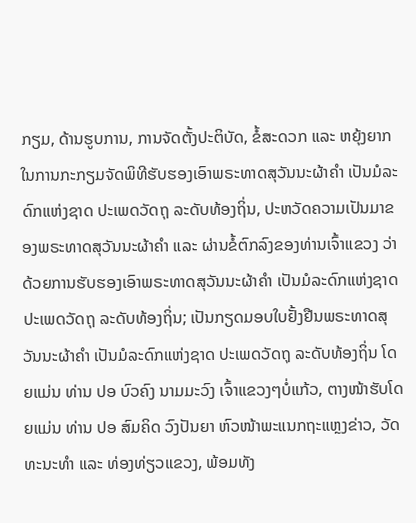ກຽມ, ດ້ານຮູບການ, ການຈັດຕັ້ງປະຕິບັດ, ຂໍ້ສະດວກ ແລະ ຫຍຸ້ງຍາກໃນການກະກຽມຈັດພິທີຮັບຮອງເອົາພຣະທາດສຸວັນນະຜ້າຄຳ ເປັນມໍລະດົກແຫ່ງຊາດ ປະເພດວັດຖຸ ລະດັບທ້ອງຖິ່ນ, ປະຫວັດຄວາມເປັນມາຂອງພຣະທາດສຸວັນນະຜ້າຄຳ ແລະ ຜ່ານຂໍ້ຕົກລົງຂອງທ່ານເຈົ້າແຂວງ ວ່າດ້ວຍການຮັບຮອງເອົາພຣະທາດສຸວັນນະຜ້າຄຳ ເປັນມໍລະດົກແຫ່ງຊາດ ປະເພດວັດຖຸ ລະດັບທ້ອງຖິ່ນ; ເປັນກຽດມອບໃບຢັ້ງຢືນພຣະທາດສຸວັນນະຜ້າຄຳ ເປັນມໍລະດົກແຫ່ງຊາດ ປະເພດວັດຖຸ ລະດັບທ້ອງຖິ່ນ ໂດຍແມ່ນ ທ່ານ ປອ ບົວຄົງ ນາມມະວົງ ເຈົ້າແຂວງໆບໍ່ແກ້ວ, ຕາງໜ້າຮັບໂດຍແມ່ນ ທ່ານ ປອ ສົມຄິດ ວົງປັນຍາ ຫົວໜ້າພະແນກຖະແຫຼງຂ່າວ, ວັດທະນະທຳ ແລະ ທ່ອງທ່ຽວແຂວງ, ພ້ອມທັງ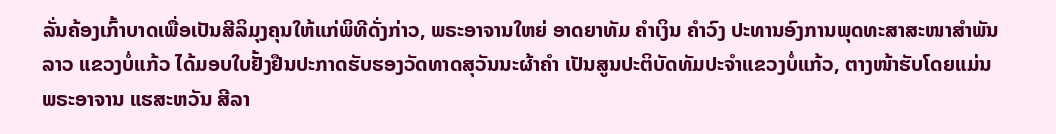ລັ່ນຄ້ອງເກົ້າບາດເພື່ອເປັນສີລິມຸງຄຸນໃຫ້ແກ່ພິທີດັ່ງກ່າວ, ພຣະອາຈານໃຫຍ່ ອາດຍາທັມ ຄຳເງິນ ຄຳວົງ ປະທານອົງການພຸດທະສາສະໜາສຳພັນລາວ ແຂວງບໍ່ແກ້ວ ໄດ້ມອບໃບຢັ້ງຢືນປະກາດຮັບຮອງວັດທາດສຸວັນນະຜ້າຄຳ ເປັນສູນປະຕິບັດທັມປະຈຳແຂວງບໍ່ແກ້ວ, ຕາງໜ້າຮັບໂດຍແມ່ນພຣະອາຈານ ແຮສະຫວັນ ສີລາ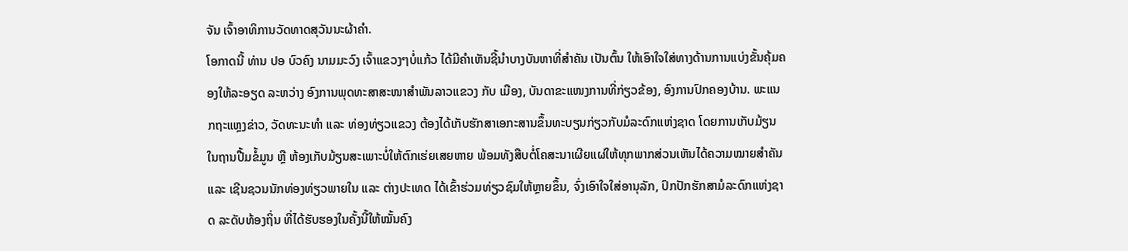ຈັນ ເຈົ້າອາທິການວັດທາດສຸວັນນະຜ້າຄຳ.
ໂອກາດນີ້ ທ່ານ ປອ ບົວຄົງ ນາມມະວົງ ເຈົ້າແຂວງໆບໍ່ແກ້ວ ໄດ້ມີຄຳເຫັນຊີ້ນຳບາງບັນຫາທີ່ສຳຄັນ ເປັນຕົ້ນ ໃຫ້ເອົາໃຈໃສ່ທາງດ້ານການແບ່ງຂັ້ນຄຸ້ມຄອງໃຫ້ລະອຽດ ລະຫວ່າງ ອົງການພຸດທະສາສະໜາສຳພັນລາວແຂວງ ກັບ ເມືອງ, ບັນດາຂະແໜງການທີ່ກ່ຽວຂ້ອງ, ອົງການປົກຄອງບ້ານ. ພະແນກຖະແຫຼງຂ່າວ, ວັດທະນະທຳ ແລະ ທ່ອງທ່ຽວແຂວງ ຕ້ອງໄດ້ເກັບຮັກສາເອກະສານຂຶ້ນທະບຽນກ່ຽວກັບມໍລະດົກແຫ່ງຊາດ ໂດຍການເກັບມ້ຽນໃນຖານປື້ມຂໍ້ມູນ ຫຼື ຫ້ອງເກັບມ້ຽນສະເພາະບໍ່ໃຫ້ຕົກເຮ່ຍເສຍຫາຍ ພ້ອມທັງສືບຕໍ່ໂຄສະນາເຜີຍແຜ່ໃຫ້ທຸກພາກສ່ວນເຫັນໄດ້ຄວາມໝາຍສຳຄັນ ແລະ ເຊີນຊວນນັກທ່ອງທ່ຽວພາຍໃນ ແລະ ຕ່າງປະເທດ ໄດ້ເຂົ້າຮ່ວມທ່ຽວຊົມໃຫ້ຫຼາຍຂຶ້ນ, ຈົ່ງເອົາໃຈໃສ່ອານຸລັກ, ປົກປັກຮັກສາມໍລະດົກແຫ່ງຊາດ ລະດັບທ້ອງຖິ່ນ ທີ່ໄດ້ຮັບຮອງໃນຄັ້ງນີ້ໃຫ້ໝັ້ນຄົງ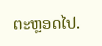ຕະຫຼອດໄປ.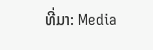ທີ່ມາ: Media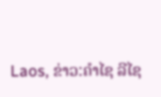Laos, ຂ່າວ:ຄຳໄຊ ລີໄຊ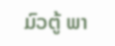ມົວຕູ້ ພາ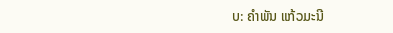ບ: ຄໍາພັນ ແກ້ວມະນີ